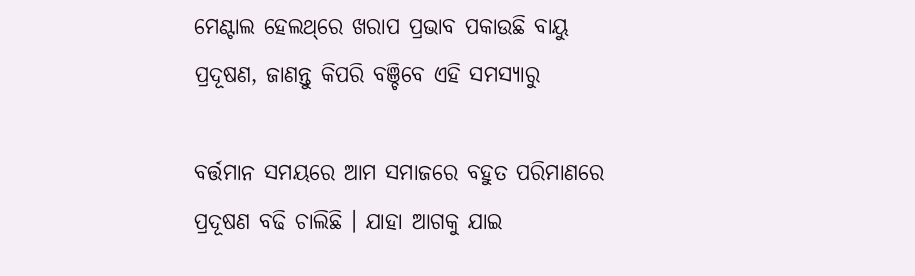ମେଣ୍ଟାଲ ହେଲଥ୍‌ରେ ଖରାପ ପ୍ରଭାବ ପକାଉଛି ବାୟୁ ପ୍ରଦୂଷଣ, ଜାଣନ୍ତୁ କିପରି ବଞ୍ଚିବେ ଏହି ସମସ୍ୟାରୁ

ବର୍ତ୍ତମାନ ସମୟରେ ଆମ ସମାଜରେ ବହୁତ ପରିମାଣରେ ପ୍ରଦୂଷଣ ବଢି ଚାଲିଛି । ଯାହା ଆଗକୁ ଯାଇ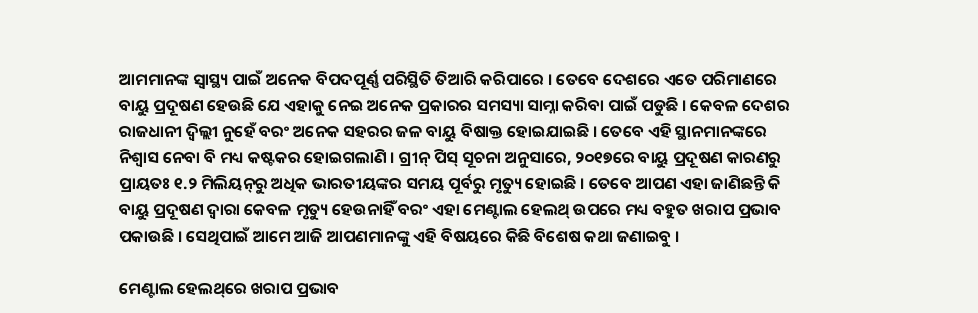ଆମମାନଙ୍କ ସ୍ୱାସ୍ଥ୍ୟ ପାଇଁ ଅନେକ ବିପଦପୂର୍ଣ୍ଣ ପରିସ୍ଥିତି ତିଆରି କରିପାରେ । ତେବେ ଦେଶରେ ଏତେ ପରିମାଣରେ ବାୟୁ ପ୍ରଦୂଷଣ ହେଉଛି ଯେ ଏହାକୁ ନେଇ ଅନେକ ପ୍ରକାରର ସମସ୍ୟା ସାମ୍ନା କରିବା ପାଇଁ ପଡୁଛି । କେବଳ ଦେଶର ରାଜଧାନୀ ଦ୍ୱିଲ୍ଲୀ ନୁହେଁ ବରଂ ଅନେକ ସହରର ଜଳ ବାୟୁ ବିଷାକ୍ତ ହୋଇଯାଇଛି । ତେବେ ଏହି ସ୍ଥାନମାନଙ୍କରେ ନିଶ୍ୱାସ ନେବା ବି ମଧ୍ୟ କଷ୍ଟକର ହୋଇଗଲାଣି । ଗ୍ରୀନ୍‌ ପିସ୍‌ ସୂଚନା ଅନୁସାରେ, ୨୦୧୭ରେ ବାୟୁ ପ୍ରଦୂଷଣ କାରଣରୁ ପ୍ରାୟତଃ ୧.୨ ମିଲିୟନ୍‌ରୁ ଅଧିକ ଭାରତୀୟଙ୍କର ସମୟ ପୂର୍ବରୁ ମୃତ୍ୟୁ ହୋଇଛି । ତେବେ ଆପଣ ଏହା ଜାଣିଛନ୍ତି କି ବାୟୁ ପ୍ରଦୂଷଣ ଦ୍ୱାରା କେବଳ ମୃତ୍ୟୁ ହେଉନାହିଁ ବରଂ ଏହା ମେଣ୍ଟାଲ ହେଲଥ୍‌ ଉପରେ ମଧ୍ୟ ବହୁତ ଖରାପ ପ୍ରଭାବ ପକାଉଛି । ସେଥିପାଇଁ ଆମେ ଆଜି ଆପଣମାନଙ୍କୁ ଏହି ବିଷୟରେ କିଛି ବିଶେଷ କଥା ଜଣାଇବୁ ।

ମେଣ୍ଟାଲ ହେଲଥ୍‌ରେ ଖରାପ ପ୍ରଭାବ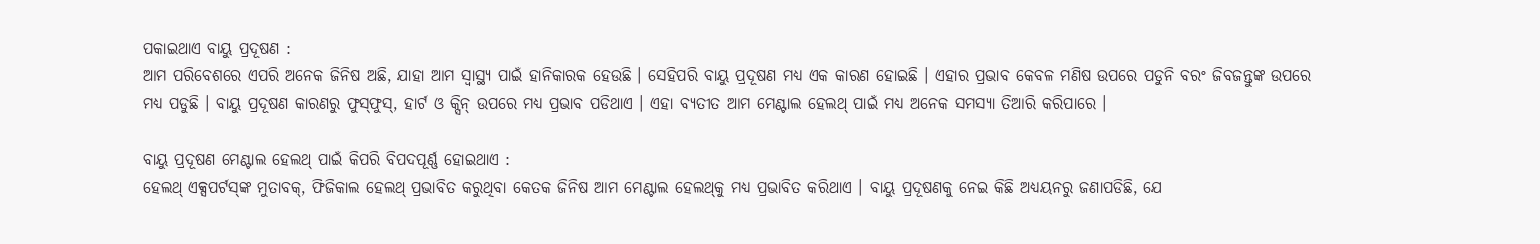ପକାଇଥାଏ ବାୟୁ ପ୍ରଦୂଷଣ :
ଆମ ପରିବେଶରେ ଏପରି ଅନେକ ଜିନିଷ ଅଛି, ଯାହା ଆମ ସ୍ୱାସ୍ଥ୍ୟ ପାଇଁ ହାନିକାରକ ହେଉଛି । ସେହିପରି ବାୟୁ ପ୍ରଦୂଷଣ ମଧ୍ୟ ଏକ କାରଣ ହୋଇଛି । ଏହାର ପ୍ରଭାବ କେବଳ ମଣିଷ ଉପରେ ପଡୁନି ବରଂ ଜିବଜନ୍ତୁଙ୍କ ଉପରେ ମଧ୍ୟ ପଡୁଛି । ବାୟୁ ପ୍ରଦୂଷଣ କାରଣରୁ ଫୁସ୍‌ଫୁସ୍‌, ହାର୍ଟ ଓ କ୍ସିନ୍‌ ଉପରେ ମଧ୍ୟ ପ୍ରଭାବ ପଡିଥାଏ । ଏହା ବ୍ୟତୀତ ଆମ ମେଣ୍ଟାଲ ହେଲଥ୍‌ ପାଇଁ ମଧ୍ୟ ଅନେକ ସମସ୍ୟା ତିଆରି କରିପାରେ ।

ବାୟୁ ପ୍ରଦୂଷଣ ମେଣ୍ଟାଲ ହେଲଥ୍‌ ପାଇଁ କିପରି ବିପଦପୂର୍ଣ୍ଣ ହୋଇଥାଏ :
ହେଲଥ୍‌ ଏକ୍ସପର୍ଟସ୍‌ଙ୍କ ମୁତାବକ୍‌, ଫିଜିକାଲ ହେଲଥ୍‌ ପ୍ରଭାବିତ କରୁଥିବା କେତକ ଜିନିଷ ଆମ ମେଣ୍ଟାଲ ହେଲଥ୍‌କୁ ମଧ୍ୟ ପ୍ରଭାବିତ କରିଥାଏ । ବାୟୁ ପ୍ରଦୂଷଣକୁ ନେଇ କିଛି ଅଧ୍ୟୟନରୁ ଜଣାପଡିଛି, ଯେ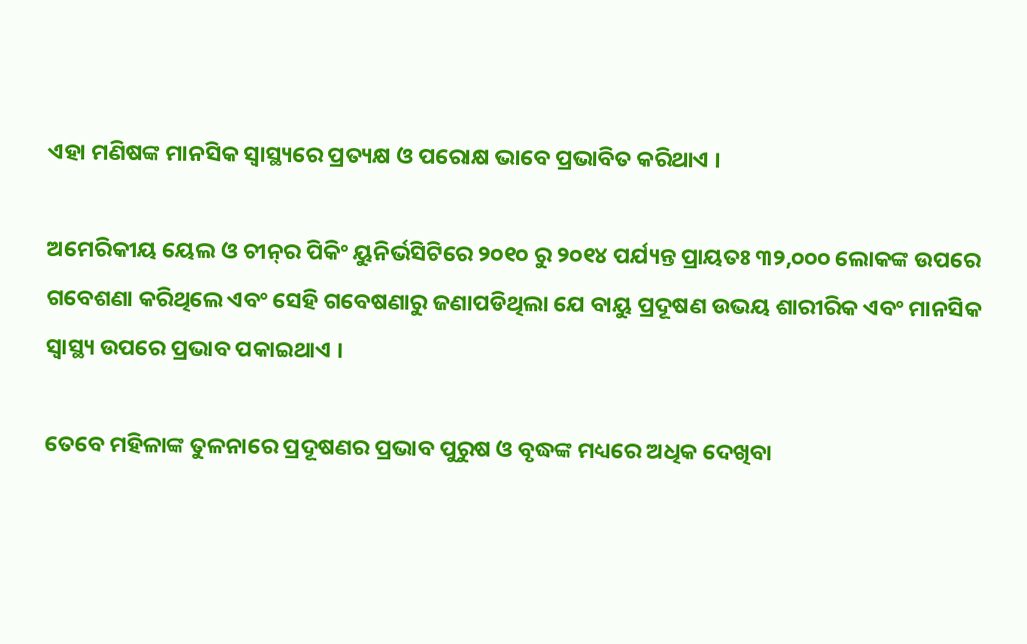ଏହା ମଣିଷଙ୍କ ମାନସିକ ସ୍ୱାସ୍ଥ୍ୟରେ ପ୍ରତ୍ୟକ୍ଷ ଓ ପରୋକ୍ଷ ଭାବେ ପ୍ରଭାବିତ କରିଥାଏ ।

ଅମେରିକୀୟ ୟେଲ ଓ ଚୀନ୍‌ର ପିକିଂ ୟୁନିର୍ଭସିଟିରେ ୨୦୧୦ ରୁ ୨୦୧୪ ପର୍ଯ୍ୟନ୍ତ ପ୍ରାୟତଃ ୩୨,୦୦୦ ଲୋକଙ୍କ ଉପରେ ଗବେଶଣା କରିଥିଲେ ଏବଂ ସେହି ଗବେଷଣାରୁ ଜଣାପଡିଥିଲା ଯେ ବାୟୁ ପ୍ରଦୂଷଣ ଉଭୟ ଶାରୀରିକ ଏବଂ ମାନସିକ ସ୍ୱାସ୍ଥ୍ୟ ଉପରେ ପ୍ରଭାବ ପକାଇଥାଏ ।

ତେବେ ମହିଳାଙ୍କ ତୁଳନାରେ ପ୍ରଦୂଷଣର ପ୍ରଭାବ ପୁରୁଷ ଓ ବୃଦ୍ଧଙ୍କ ମଧ୍ୟରେ ଅଧିକ ଦେଖିବା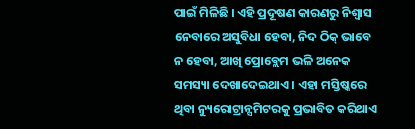ପାଇଁ ମିଳିଛି । ଏହି ପ୍ରଦୂଷଣ କାରଣରୁ ନିଶ୍ୱାସ ନେବାରେ ଅସୁବିଧା ହେବା, ନିଦ ଠିକ୍‌ ଭାବେ ନ ହେବା, ଆଖି ପ୍ରୋବ୍ଲେମ ଭଳି ଅନେକ ସମସ୍ୟା ଦେଖାଦେଇଥାଏ । ଏହା ମସ୍ତିଷ୍କରେ ଥିବା ନ୍ୟୁରୋଟ୍ରାନ୍ସମିଟରକୁ ପ୍ରଭାବିତ କରିଥାଏ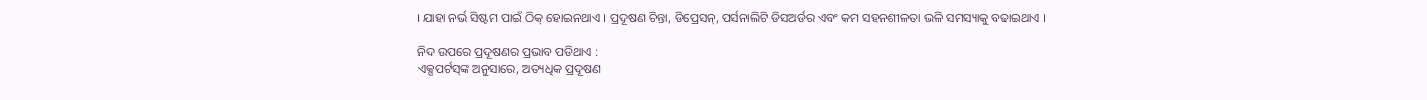। ଯାହା ନର୍ଭ ସିଷ୍ଟମ ପାଇଁ ଠିକ୍‌ ହୋଇନଥାଏ । ପ୍ରଦୂଷଣ ଚିନ୍ତା, ଡିପ୍ରେସନ୍‌, ପର୍ସନାଲିଟି ଡିସଅର୍ଡର ଏବଂ କମ ସହନଶୀଳତା ଭଳି ସମସ୍ୟାକୁ ବଢାଇଥାଏ ।

ନିଦ ଉପରେ ପ୍ରଦୂଷଣର ପ୍ରଭାବ ପଡିଥାଏ :
ଏକ୍ସପର୍ଟସ୍‌ଙ୍କ ଅନୁସାରେ, ଅତ୍ୟଧିକ ପ୍ରଦୂଷଣ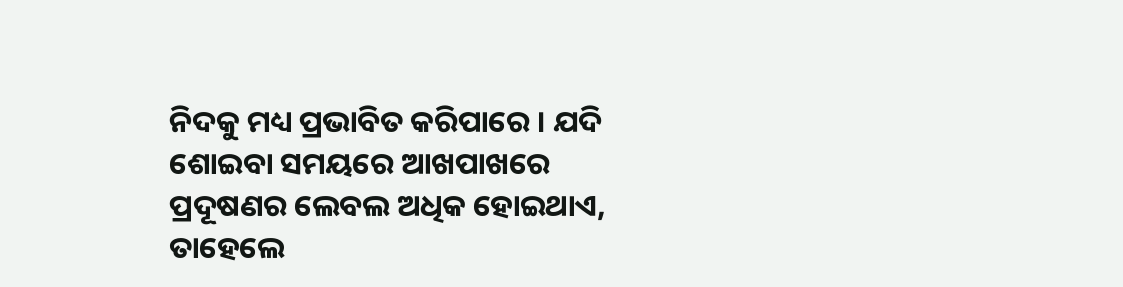ନିଦକୁ ମଧ୍ୟ ପ୍ରଭାବିତ କରିପାରେ । ଯଦି ଶୋଇବା ସମୟରେ ଆଖପାଖରେ ପ୍ରଦୂଷଣର ଲେବଲ ଅଧିକ ହୋଇଥାଏ, ତାହେଲେ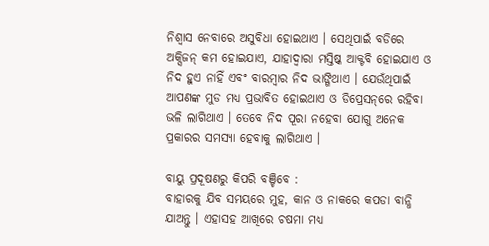ନିଶ୍ୱାସ ନେବାରେ ଅସୁବିଧା ହୋଇଥାଏ । ସେଥିପାଇଁ ବଡିରେ ଅକ୍ସିଜନ୍‌ କମ ହୋଇଯାଏ, ଯାହାଦ୍ୱାରା ମସ୍ତିଷ୍କ ଆକ୍ଟବି ହୋଇଯାଏ ଓ ନିଦ ହୁଏ ନାହିଁ ଏବଂ ବାରମ୍ବାର ନିଦ ଭାଙ୍ଗିଥାଏ । ଯେଉଁଥିପାଇଁ ଆପଣଙ୍କ ମୁଡ ମଧ୍ୟ ପ୍ରଭାବିତ ହୋଇଥାଏ ଓ ଡିପ୍ରେସନ୍‌ରେ ରହିବା ଭଳି ଲାଗିଥାଏ । ତେବେ ନିଦ ପୂରା ନହେବା ଯୋଗୁ ଅନେକ ପ୍ରକାରର ସମସ୍ୟା ହେବାକୁ ଲାଗିଥାଏ ।

ବାୟୁ ପ୍ରଦୂଷଣରୁ କିପରି ବଞ୍ଚିବେ :
ବାହାରକୁ ଯିବ ସମୟରେ ମୁହ, କାନ ଓ ନାକରେ କପଡା ବାନ୍ଧି ଯାଅନ୍ତୁ । ଏହାସହ ଆଖିରେ ଚଷମା ମଧ୍ୟ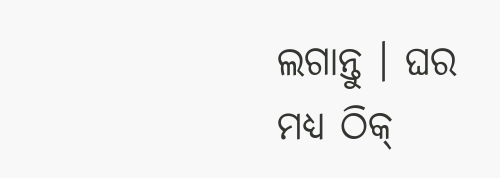ଲଗାନ୍ତୁ । ଘର ମଧ୍ୟ ଠିକ୍‌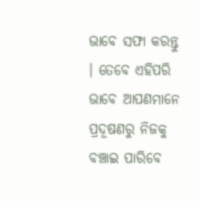ଭାବେ ସଫା କରନ୍ତୁ । ତେବେ ଏହିପରି ଭାବେ ଆପଣମାନେ ପ୍ରଦୂଷଣରୁ ନିଜକୁ ବଞ୍ଚାଇ ପାରିବେ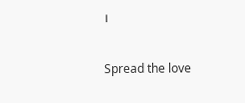।

Spread the love